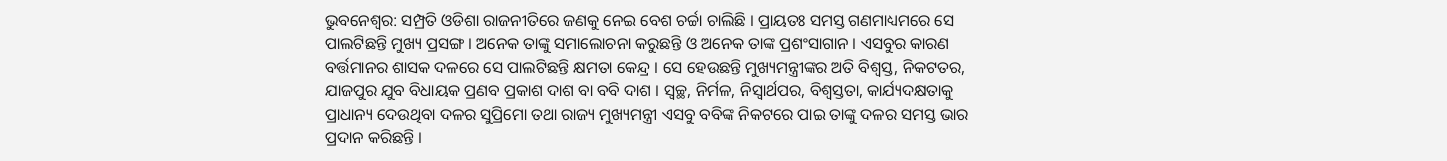ଭୁବନେଶ୍ୱର: ସମ୍ପ୍ରତି ଓଡିଶା ରାଜନୀତିରେ ଜଣକୁ ନେଇ ବେଶ ଚର୍ଚ୍ଚା ଚାଲିଛି । ପ୍ରାୟତଃ ସମସ୍ତ ଗଣମାଧ୍ୟମରେ ସେ ପାଲଟିଛନ୍ତି ମୁଖ୍ୟ ପ୍ରସଙ୍ଗ । ଅନେକ ତାଙ୍କୁ ସମାଲୋଚନା କରୁଛନ୍ତି ଓ ଅନେକ ତାଙ୍କ ପ୍ରଶଂସାଗାନ । ଏସବୁର କାରଣ ବର୍ତ୍ତମାନର ଶାସକ ଦଳରେ ସେ ପାଲଟିଛନ୍ତି କ୍ଷମତା କେନ୍ଦ୍ର । ସେ ହେଉଛନ୍ତି ମୁଖ୍ୟମନ୍ତ୍ରୀଙ୍କର ଅତି ବିଶ୍ୱସ୍ତ, ନିକଟତର, ଯାଜପୁର ଯୁବ ବିଧାୟକ ପ୍ରଣବ ପ୍ରକାଶ ଦାଶ ବା ବବି ଦାଶ । ସ୍ୱଚ୍ଛ, ନିର୍ମଳ, ନିସ୍ୱାର୍ଥପର, ବିଶ୍ୱସ୍ତତା, କାର୍ଯ୍ୟଦକ୍ଷତାକୁ ପ୍ରାଧାନ୍ୟ ଦେଉଥିବା ଦଳର ସୁପ୍ରିମୋ ତଥା ରାଜ୍ୟ ମୁଖ୍ୟମନ୍ତ୍ରୀ ଏସବୁ ବବିଙ୍କ ନିକଟରେ ପାଇ ତାଙ୍କୁ ଦଳର ସମସ୍ତ ଭାର ପ୍ରଦାନ କରିଛନ୍ତି ।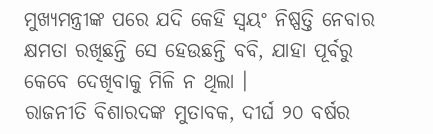ମୁଖ୍ୟମନ୍ତ୍ରୀଙ୍କ ପରେ ଯଦି କେହି ସ୍ୱୟଂ ନିଷ୍ପତ୍ତି ନେବାର କ୍ଷମତା ରଖିଛନ୍ତି ସେ ହେଉଛନ୍ତି ବବି, ଯାହା ପୂର୍ବରୁ କେବେ ଦେଖିବାକୁ ମିଳି ନ ଥିଲା ।
ରାଜନୀତି ବିଶାରଦଙ୍କ ମୁତାବକ, ଦୀର୍ଘ ୨୦ ବର୍ଷର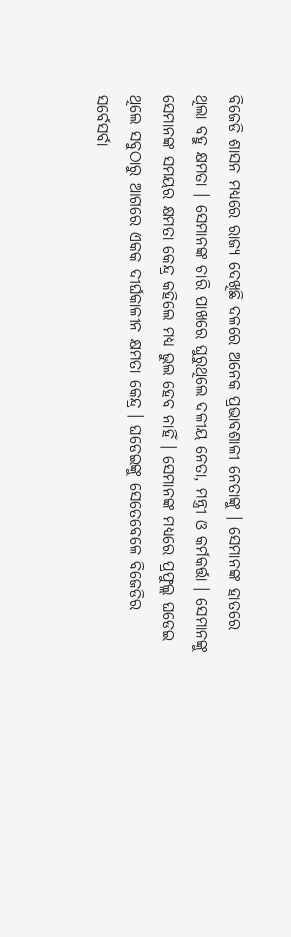ବିଜେଡି ଶାସନ ମଧ୍ୟରେ ରାଜ୍ୟ ଦେଖିଛି ଦଳରେ ଅନେକ ପ୍ରଭାବଶାଳୀ ନେତାଙ୍କୁ । ସେମାନଙ୍କ ହାତରେ ଥିଲା ବହୁ କ୍ଷମତା । ସେମାନଙ୍କ ଚାରି ପାଖରେ ଘୁରୁଥିଲେ ଦଳୀୟ ନେତା, ମନ୍ତ୍ରୀ ଓ କର୍ମକର୍ତ୍ତା । ସେମାନଙ୍କୁ ସେମାନଙ୍କ ସମୟର କ୍ଷମତା କେନ୍ଦ୍ର କହିଲେ ମଧ୍ୟ ଭୁଲ ହେବ ନାହିଁ । ସେମାନଙ୍କ ମଧ୍ୟରେ ପ୍ରଫୁଲ୍ଲ ଘଡେଇ ଥିଲେ ସବୁଠାରୁ ଆଗରେ ଏକକ ଦୀର୍ଘକାଳୀନ କ୍ଷମତା କେନ୍ଦ୍ର । ଘଡେଇଙ୍କୁ ସେତେବେଳେ ବିଜେଡିର ସର୍ବେସର୍ବା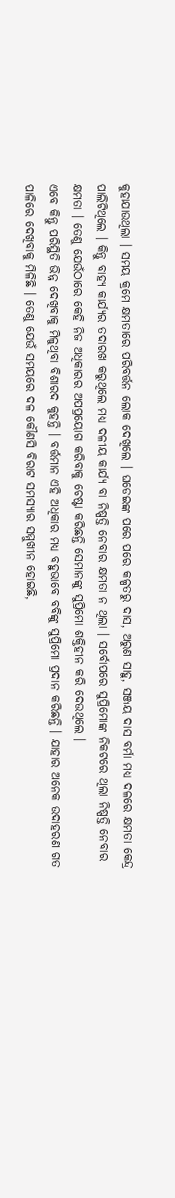କୁହାଯାଉଥିଲା । ସମୟ କ୍ରମେ କ୍ଷମତାରେ ପରିବର୍ତ୍ତନ ଲୋକ ଦେଖିଲେ । ଘଡେଇଙ୍କ ପରେ ପରେ କଳ୍ପତରୁ ଦାସ, ଅରୁଣ ସାହୁ, ସଞ୍ଜୟ ଦାସ ବର୍ମା ମଧ୍ୟ ଦଳରେ କ୍ଷମତା କେନ୍ଦ୍ର ପାଲିଟିଥିଲେ । କିନ୍ତୁ ବାହ୍ୟ କାର୍ଯ୍ୟର ତଦାରଖ କରୁଥିଲେ ମଧ୍ୟ ଦଳୀୟ କାର୍ଯ୍ୟ ବା ନିଷ୍ପତ୍ତି ନେବାର କ୍ଷମତା ନ ଥିଲା । ସର୍ବୋପରେ ସୁପ୍ରିମୋଙ୍କ ନିକଟରେ ଥିଲା ନିଷ୍ପତ୍ତି ନେବାର କ୍ଷମତା । ତେଣୁ ଯେଉଁଠାରେ କେହି ନିଜ ଅଧିକାରର ଅପପ୍ରୟୋଗ କରିବାକୁ ଚେଷ୍ଟା କରିଛନ୍ତି ସେମାନଙ୍କୁ ସୁପ୍ରିମୋ ଶକ୍ତିହୀନ କରି ଦେଉଥିଲେ ।
ଏବେ କିନ୍ତୁ ପରିସ୍ଥିତି ଭିନ୍ନ ଦେଖିବାକୁ ମିଳୁଥିବା ବିଶାରଦ କୁହନ୍ତି । ବର୍ତ୍ତମାନ ଏହି ଅଧିକାର ମଧ୍ୟ ବହୁଭାବେ ବବିଙ୍କୁ ସୁପ୍ରିମୋ ପ୍ରଦାନ କରିଛନ୍ତି । ଯାହାର ଅନେକ ଉଦାହରଣ ଗତ ପାଳିରେ ଦେଖିବାକୁ ମିଳିଛି । ତେଣୁ ଯେଉଁ ସମୟରେ ଦଳ କୌଣସି ବିରାଟ ସମସ୍ୟାର ସମ୍ମୁଖୀନ ହୋଇଛି,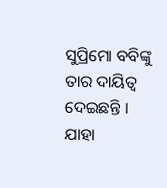ସୁପ୍ରିମୋ ବବିଙ୍କୁ ତାର ଦାୟିତ୍ୱ ଦେଇଛନ୍ତି । ଯାହା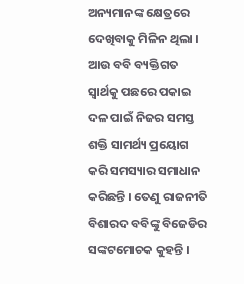ଅନ୍ୟମାନଙ୍କ କ୍ଷେତ୍ରରେ ଦେଖିବାକୁ ମିଳିନ ଥିଲା । ଆଉ ବବି ବ୍ୟକ୍ତିଗତ ସ୍ୱାର୍ଥକୁ ପଛରେ ପକାଇ ଦଳ ପାଇଁ ନିଜର ସମସ୍ତ ଶକ୍ତି ସାମର୍ଥ୍ୟ ପ୍ରୟୋଗ କରି ସମସ୍ୟାର ସମାଧାନ କରିଛନ୍ତି । ତେଣୁ ରାଜନୀତି ବିଶାରଦ ବବିଙ୍କୁ ବିଜେଡିର ସଙ୍କଟମୋଚକ କୁହନ୍ତି ।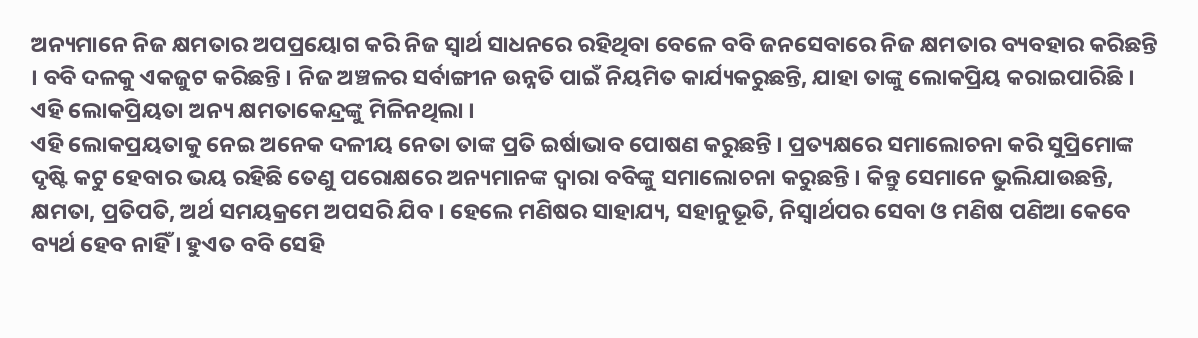ଅନ୍ୟମାନେ ନିଜ କ୍ଷମତାର ଅପପ୍ରୟୋଗ କରି ନିଜ ସ୍ୱାର୍ଥ ସାଧନରେ ରହିଥିବା ବେଳେ ବବି ଜନସେବାରେ ନିଜ କ୍ଷମତାର ବ୍ୟବହାର କରିଛନ୍ତି । ବବି ଦଳକୁ ଏକଜୁଟ କରିଛନ୍ତି । ନିଜ ଅଞ୍ଚଳର ସର୍ବାଙ୍ଗୀନ ଉନ୍ନତି ପାଇଁ ନିୟମିତ କାର୍ଯ୍ୟକରୁଛନ୍ତି, ଯାହା ତାଙ୍କୁ ଲୋକପ୍ରିୟ କରାଇପାରିଛି । ଏହି ଲୋକପ୍ରିୟତା ଅନ୍ୟ କ୍ଷମତାକେନ୍ଦ୍ରଙ୍କୁ ମିଳିନଥିଲା ।
ଏହି ଲୋକପ୍ରୟତାକୁ ନେଇ ଅନେକ ଦଳୀୟ ନେତା ତାଙ୍କ ପ୍ରତି ଇର୍ଷାଭାବ ପୋଷଣ କରୁଛନ୍ତି । ପ୍ରତ୍ୟକ୍ଷରେ ସମାଲୋଚନା କରି ସୁପ୍ରିମୋଙ୍କ ଦୃଷ୍ଟି କଟୁ ହେବାର ଭୟ ରହିଛି ତେଣୁ ପରୋକ୍ଷରେ ଅନ୍ୟମାନଙ୍କ ଦ୍ୱାରା ବବିଙ୍କୁ ସମାଲୋଚନା କରୁଛନ୍ତି । କିନ୍ତୁ ସେମାନେ ଭୁଲିଯାଉଛନ୍ତି, କ୍ଷମତା, ପ୍ରତିପତି, ଅର୍ଥ ସମୟକ୍ରମେ ଅପସରି ଯିବ । ହେଲେ ମଣିଷର ସାହାଯ୍ୟ, ସହାନୁଭୂତି, ନିସ୍ୱାର୍ଥପର ସେବା ଓ ମଣିଷ ପଣିଆ କେବେ ବ୍ୟର୍ଥ ହେବ ନାହିଁ । ହୁଏତ ବବି ସେହି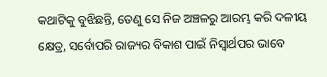କଥାଟିକୁ ବୁଝିଛନ୍ତି, ତେଣୁ ସେ ନିଜ ଅଞ୍ଚଳରୁ ଆରମ୍ଭ କରି ଦଳୀୟ କ୍ଷେତ୍ର, ସର୍ବୋପରି ରାଜ୍ୟର ବିକାଶ ପାଇଁ ନିସ୍ୱାର୍ଥପର ଭାବେ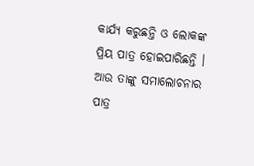କାର୍ଯ୍ୟ କରୁଛନ୍ତି ଓ ଲୋକଙ୍କ ପ୍ରିୟ ପାତ୍ର ହୋଇପାରିଛନ୍ତି । ଆଉ ତାଙ୍କୁ ସମାଲୋଚନାର ପାତ୍ର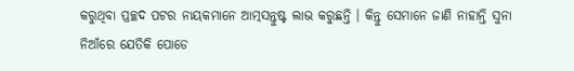କରୁଥିବା ପ୍ରଚ୍ଛଦ ପଟର ନାୟକମାନେ ଆତ୍ମସନ୍ତୁଷ୍ଟ ଲାଭ କରୁଛନ୍ତି । କିନ୍ତୁ ସେମାନେ ଜାଣି ନାହାନ୍ତି ସୁନା ନିଆଁରେ ଯେତିକି ପୋଡେ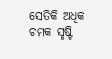ସେତିକି ଅଧିକ ଚମକ ସୃଷ୍ଟି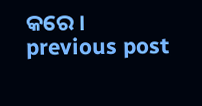କରେ ।
previous post